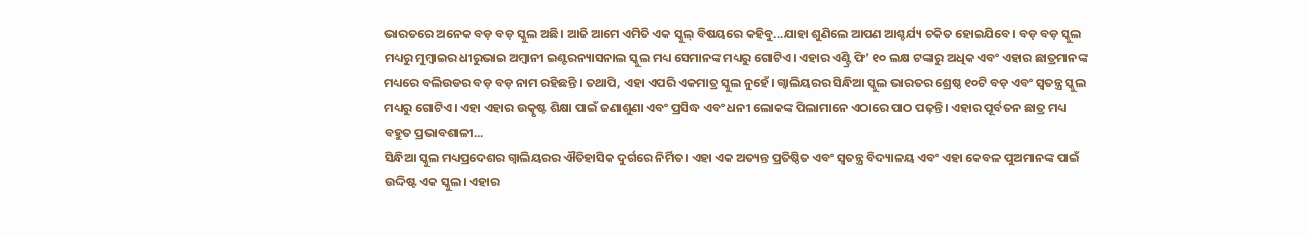ଭାରତରେ ଅନେକ ବଡ଼ ବଡ଼ ସ୍କୁଲ ଅଛି। ଆଜି ଆମେ ଏମିତି ଏକ ସ୍କୁଲ୍ ବିଷୟରେ କହିବୁ...ଯାହା ଶୁଣିଲେ ଆପଣ ଆଶ୍ଚର୍ଯ୍ୟ ଚକିତ ହୋଇଯିବେ। ବଡ଼ ବଡ଼ ସ୍କୁଲ ମଧ୍ୟରୁ ମୁମ୍ବାଇର ଧୀରୁଭାଇ ଅମ୍ବାନୀ ଇଣ୍ଟରନ୍ୟାସନାଲ ସ୍କୁଲ ମଧ୍ୟ ସେମାନଙ୍କ ମଧ୍ୟରୁ ଗୋଟିଏ। ଏହାର ଏଣ୍ଟ୍ରି ଫି’ ୧୦ ଲକ୍ଷ ଟଙ୍କାରୁ ଅଧିକ ଏବଂ ଏହାର ଛାତ୍ରମାନଙ୍କ ମଧ୍ୟରେ ବଲିଉଡର ବଡ଼ ବଡ଼ ନାମ ରହିଛନ୍ତି । ତଥାପି, ଏହା ଏପରି ଏକମାତ୍ର ସ୍କୁଲ ନୁହେଁ। ଗ୍ୱାଲିୟରର ସିନ୍ଧିଆ ସ୍କୁଲ ଭାରତର ଶ୍ରେଷ୍ଠ ୧୦ଟି ବଡ଼ ଏବଂ ସ୍ୱତନ୍ତ୍ର ସ୍କୁଲ ମଧ୍ୟରୁ ଗୋଟିଏ। ଏହା ଏହାର ଉତ୍କୃଷ୍ଟ ଶିକ୍ଷା ପାଇଁ ଜଣାଶୁଣା ଏବଂ ପ୍ରସିଦ୍ଧ ଏବଂ ଧନୀ ଲୋକଙ୍କ ପିଲାମାନେ ଏଠାରେ ପାଠ ପଢ଼ନ୍ତି। ଏହାର ପୂର୍ବତନ ଛାତ୍ର ମଧ୍ୟ ବହୁତ ପ୍ରଭାବଶାଳୀ...
ସିନ୍ଧିଆ ସ୍କୁଲ ମଧ୍ୟପ୍ରଦେଶର ଗ୍ବାଲିୟରର ଐତିହାସିକ ଦୁର୍ଗରେ ନିର୍ମିତ। ଏହା ଏକ ଅତ୍ୟନ୍ତ ପ୍ରତିଷ୍ଠିତ ଏବଂ ସ୍ୱତନ୍ତ୍ର ବିଦ୍ୟାଳୟ ଏବଂ ଏହା କେବଳ ପୁଅମାନଙ୍କ ପାଇଁ ଉଦ୍ଦିଷ୍ଟ ଏକ ସ୍କୁଲ। ଏହାର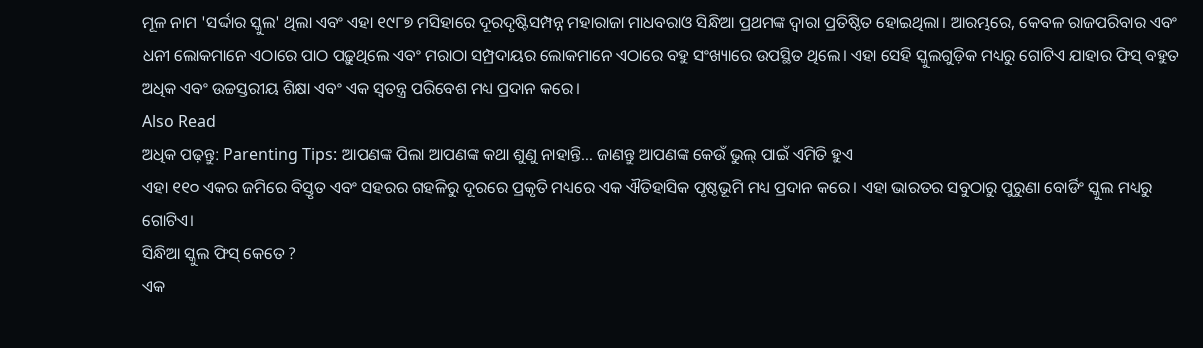ମୂଳ ନାମ 'ସର୍ଦ୍ଦାର ସ୍କୁଲ' ଥିଲା ଏବଂ ଏହା ୧୯୮୭ ମସିହାରେ ଦୂରଦୃଷ୍ଟିସମ୍ପନ୍ନ ମହାରାଜା ମାଧବରାଓ ସିନ୍ଧିଆ ପ୍ରଥମଙ୍କ ଦ୍ୱାରା ପ୍ରତିଷ୍ଠିତ ହୋଇଥିଲା। ଆରମ୍ଭରେ, କେବଳ ରାଜପରିବାର ଏବଂ ଧନୀ ଲୋକମାନେ ଏଠାରେ ପାଠ ପଢ଼ୁଥିଲେ ଏବଂ ମରାଠା ସମ୍ପ୍ରଦାୟର ଲୋକମାନେ ଏଠାରେ ବହୁ ସଂଖ୍ୟାରେ ଉପସ୍ଥିତ ଥିଲେ। ଏହା ସେହି ସ୍କୁଲଗୁଡ଼ିକ ମଧ୍ୟରୁ ଗୋଟିଏ ଯାହାର ଫିସ୍ ବହୁତ ଅଧିକ ଏବଂ ଉଚ୍ଚସ୍ତରୀୟ ଶିକ୍ଷା ଏବଂ ଏକ ସ୍ୱତନ୍ତ୍ର ପରିବେଶ ମଧ୍ୟ ପ୍ରଦାନ କରେ।
Also Read
ଅଧିକ ପଢ଼ନ୍ତୁ: Parenting Tips: ଆପଣଙ୍କ ପିଲା ଆପଣଙ୍କ କଥା ଶୁଣୁ ନାହାନ୍ତି… ଜାଣନ୍ତୁ ଆପଣଙ୍କ କେଉଁ ଭୁଲ୍ ପାଇଁ ଏମିତି ହୁଏ
ଏହା ୧୧୦ ଏକର ଜମିରେ ବିସ୍ତୃତ ଏବଂ ସହରର ଗହଳିରୁ ଦୂରରେ ପ୍ରକୃତି ମଧ୍ୟରେ ଏକ ଐତିହାସିକ ପୃଷ୍ଠଭୂମି ମଧ୍ୟ ପ୍ରଦାନ କରେ। ଏହା ଭାରତର ସବୁଠାରୁ ପୁରୁଣା ବୋର୍ଡିଂ ସ୍କୁଲ ମଧ୍ୟରୁ ଗୋଟିଏ।
ସିନ୍ଧିଆ ସ୍କୁଲ ଫିସ୍ କେତେ ?
ଏକ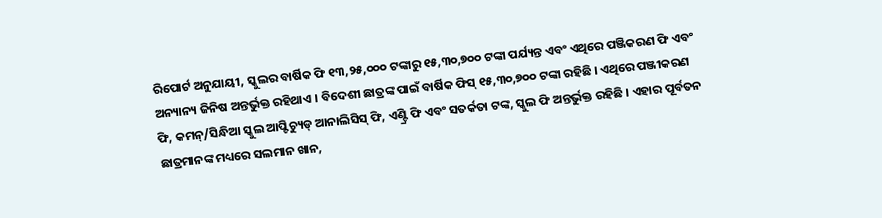ରିପୋର୍ଟ ଅନୁଯାୟୀ, ସ୍କୁଲର ବାର୍ଷିକ ଫି ୧୩,୨୫,୦୦୦ ଟଙ୍କାରୁ ୧୫,୩୦,୭୦୦ ଟଙ୍କା ପର୍ଯ୍ୟନ୍ତ ଏବଂ ଏଥିରେ ପଞ୍ଜିକରଣ ଫି ଏବଂ ଅନ୍ୟାନ୍ୟ ଜିନିଷ ଅନ୍ତର୍ଭୁକ୍ତ ରହିଥାଏ । ବିଦେଶୀ ଛାତ୍ରଙ୍କ ପାଇଁ ବାର୍ଷିକ ଫିସ୍ ୧୫,୩୦,୭୦୦ ଟଙ୍କା ରହିଛି । ଏଥିରେ ପଞ୍ଜୀକରଣ ଫି, କମନ୍/ସିନ୍ଧିଆ ସ୍କୁଲ ଆପ୍ଟିଚ୍ୟୁଡ୍ ଆନାଲିସିସ୍ ଫି, ଏଣ୍ଟ୍ରି ଫି ଏବଂ ସତର୍କତା ଟଙ୍କ, ସ୍କୁଲ ଫି ଅନ୍ତର୍ଭୁକ୍ତ ରହିଛି । ଏହାର ପୂର୍ବତନ ଛାତ୍ରମାନଙ୍କ ମଧ୍ୟରେ ସଲମାନ ଖାନ,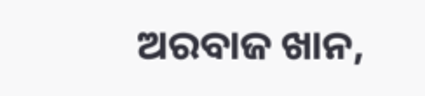ଅରବାଜ ଖାନ,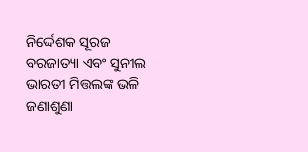ନିର୍ଦ୍ଦେଶକ ସୂରଜ ବରଜାତ୍ୟା ଏବଂ ସୁନୀଲ ଭାରତୀ ମିତ୍ତଲଙ୍କ ଭଳି ଜଣାଶୁଣା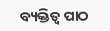ବ୍ୟକ୍ତିତ୍ୱ ପାଠ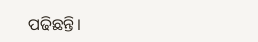ପଢିଛନ୍ତି।